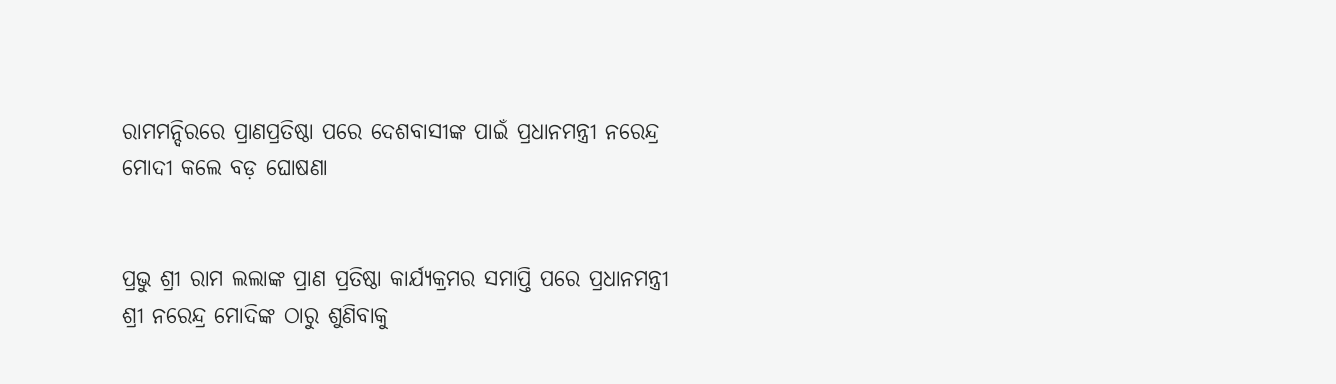ରାମମନ୍ଦିରରେ ପ୍ରାଣପ୍ରତିଷ୍ଠା ପରେ ଦେଶବାସୀଙ୍କ ପାଇଁ ପ୍ରଧାନମନ୍ତ୍ରୀ ନରେନ୍ଦ୍ର ମୋଦୀ କଲେ ବଡ଼ ଘୋଷଣା


ପ୍ରଭୁ ଶ୍ରୀ ରାମ ଲଲାଙ୍କ ପ୍ରାଣ ପ୍ରତିଷ୍ଠା କାର୍ଯ୍ୟକ୍ରମର ସମାପ୍ତି ପରେ ପ୍ରଧାନମନ୍ତ୍ରୀ ଶ୍ରୀ ନରେନ୍ଦ୍ର ମୋଦିଙ୍କ ଠାରୁ ଶୁଣିବାକୁ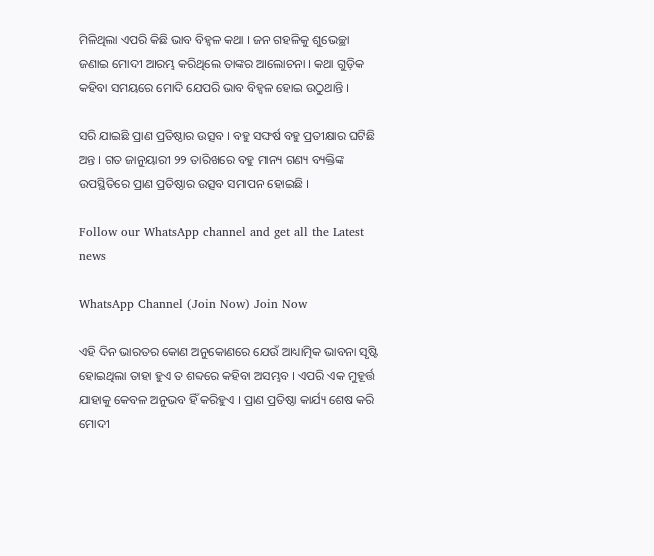ମିଳିଥିଲା ଏପରି କିଛି ଭାବ ବିହ୍ୱଳ କଥା । ଜନ ଗହଳିକୁ ଶୁଭେଚ୍ଛା ଜଣାଇ ମୋଦୀ ଆରମ୍ଭ କରିଥିଲେ ତାଙ୍କର ଆଲୋଚନା । କଥା ଗୁଡ଼ିକ କହିବା ସମୟରେ ମୋଦି ଯେପରି ଭାବ ବିହ୍ୱଳ ହୋଇ ଉଠୁଥାନ୍ତି ।

ସରି ଯାଇଛି ପ୍ରାଣ ପ୍ରତିଷ୍ଠାର ଉତ୍ସବ । ବହୁ ସଙ୍ଘର୍ଷ ବହୁ ପ୍ରତୀକ୍ଷାର ଘଟିଛି ଅନ୍ତ । ଗତ ଜାନୁୟାରୀ ୨୨ ତାରିଖରେ ବହୁ ମାନ୍ୟ ଗଣ୍ୟ ବ୍ୟକ୍ତିଙ୍କ ଉପସ୍ଥିତିରେ ପ୍ରାଣ ପ୍ରତିଷ୍ଠାର ଉତ୍ସବ ସମାପନ ହୋଇଛି ।

Follow our WhatsApp channel and get all the Latest news

WhatsApp Channel (Join Now) Join Now

ଏହି ଦିନ ଭାରତର କୋଣ ଅନୁକୋଣରେ ଯେଉଁ ଆଧ୍ୟାତ୍ମିକ ଭାବନା ସୃଷ୍ଟି ହୋଇଥିଲା ତାହା ହୁଏ ତ ଶବ୍ଦରେ କହିବା ଅସମ୍ଭବ । ଏପରି ଏକ ମୁହୂର୍ତ୍ତ ଯାହାକୁ କେବଳ ଅନୁଭବ ହିଁ କରିହୁଏ । ପ୍ରାଣ ପ୍ରତିଷ୍ଠା କାର୍ଯ୍ୟ ଶେଷ କରି ମୋଦୀ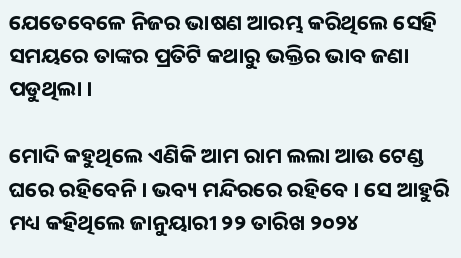ଯେତେବେଳେ ନିଜର ଭାଷଣ ଆରମ୍ଭ କରିଥିଲେ ସେହି ସମୟରେ ତାଙ୍କର ପ୍ରତିଟି କଥାରୁ ଭକ୍ତିର ଭାବ ଜଣା ପଡୁଥିଲା ।

ମୋଦି କହୁଥିଲେ ଏଣିକି ଆମ ରାମ ଲଲା ଆଉ ଟେଣ୍ଡ ଘରେ ରହିବେନି । ଭବ୍ୟ ମନ୍ଦିରରେ ରହିବେ । ସେ ଆହୁରି ମଧ୍ୟ କହିଥିଲେ ଜାନୁୟାରୀ ୨୨ ତାରିଖ ୨୦୨୪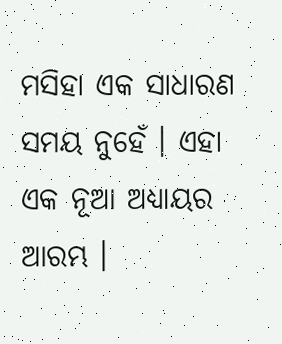ମସିହା ଏକ ସାଧାରଣ ସମୟ ନୁହେଁ । ଏହା ଏକ ନୂଆ ଅଧ୍ୟାୟର ଆରମ୍ଭ ।